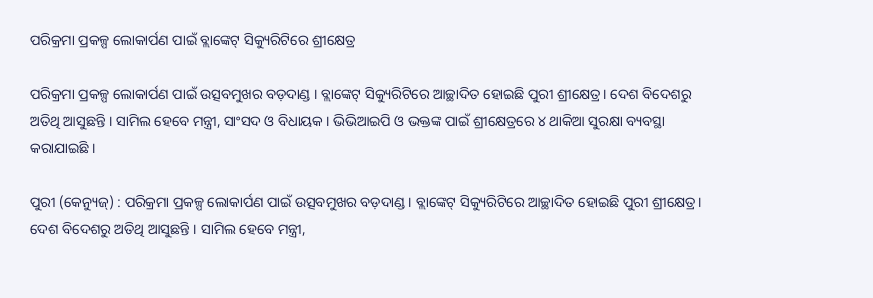ପରିକ୍ରମା ପ୍ରକଳ୍ପ ଲୋକାର୍ପଣ ପାଇଁ ବ୍ଲାଙ୍କେଟ୍ ସିକ୍ୟୁରିଟିରେ ଶ୍ରୀକ୍ଷେତ୍ର

ପରିକ୍ରମା ପ୍ରକଳ୍ପ ଲୋକାର୍ପଣ ପାଇଁ ଉତ୍ସବମୁଖର ବଡ଼ଦାଣ୍ଡ । ବ୍ଲାଙ୍କେଟ୍ ସିକ୍ୟୁରିଟିରେ ଆଚ୍ଛାଦିତ ହୋଇଛି ପୁରୀ ଶ୍ରୀକ୍ଷେତ୍ର। ଦେଶ ବିଦେଶରୁ ଅତିଥି ଆସୁଛନ୍ତି । ସାମିଲ ହେବେ ମନ୍ତ୍ରୀ, ସାଂସଦ ଓ ବିଧାୟକ । ଭିଭିଆଇପି ଓ ଭକ୍ତଙ୍କ ପାଇଁ ଶ୍ରୀକ୍ଷେତ୍ରରେ ୪ ଥାକିଆ ସୁରକ୍ଷା ବ୍ୟବସ୍ଥା କରାଯାଇଛି ।

ପୁରୀ (କେନ୍ୟୁଜ୍‌) : ପରିକ୍ରମା ପ୍ରକଳ୍ପ ଲୋକାର୍ପଣ ପାଇଁ ଉତ୍ସବମୁଖର ବଡ଼ଦାଣ୍ଡ । ବ୍ଲାଙ୍କେଟ୍ ସିକ୍ୟୁରିଟିରେ ଆଚ୍ଛାଦିତ ହୋଇଛି ପୁରୀ ଶ୍ରୀକ୍ଷେତ୍ର। ଦେଶ ବିଦେଶରୁ ଅତିଥି ଆସୁଛନ୍ତି । ସାମିଲ ହେବେ ମନ୍ତ୍ରୀ,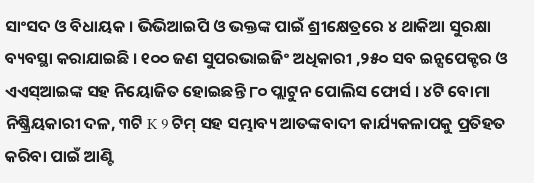ସାଂସଦ ଓ ବିଧାୟକ । ଭିଭିଆଇପି ଓ ଭକ୍ତଙ୍କ ପାଇଁ ଶ୍ରୀକ୍ଷେତ୍ରରେ ୪ ଥାକିଆ ସୁରକ୍ଷା ବ୍ୟବସ୍ଥା କରାଯାଇଛି । ୧୦୦ ଜଣ ସୁପରଭାଇଜିଂ ଅଧିକାରୀ ,୨୫୦ ସବ ଇନ୍ସପେକ୍ଟର ଓ ଏଏସ୍ଆଇଙ୍କ ସହ ନିୟୋଜିତ ହୋଇଛନ୍ତି ୮୦ ପ୍ଲାଟୁନ ପୋଲିସ ଫୋର୍ସ । ୪ଟି ବୋମା ନିଷ୍କ୍ରିୟକାରୀ ଦଳ, ୩ଟି K 9 ଟିମ୍ ସହ ସମ୍ଭାବ୍ୟ ଆତଙ୍କବାଦୀ କାର୍ଯ୍ୟକଳାପକୁ ପ୍ରତିହତ କରିବା ପାଇଁ ଆଣ୍ଟି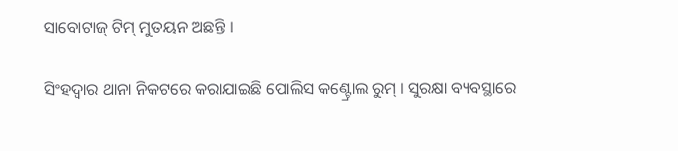ସାବୋଟାଜ୍ ଟିମ୍ ମୁତୟନ ଅଛନ୍ତି ।

ସିଂହଦ୍ଵାର ଥାନା ନିକଟରେ କରାଯାଇଛି ପୋଲିସ କଣ୍ଟ୍ରୋଲ ରୁମ୍ । ସୁରକ୍ଷା ବ୍ୟବସ୍ଥାରେ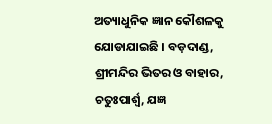ଅତ୍ୟାଧୁନିକ ଜ୍ଞାନ କୌଶଳକୁ ଯୋଡାଯାଇଛି । ବଡ଼ଦାଣ୍ଡ, ଶ୍ରୀମନ୍ଦିର ଭିତର ଓ ବାହାର, ଚତୁଃପାର୍ଶ୍ଵ, ଯଜ୍ଞ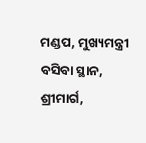ମଣ୍ଡପ, ମୁଖ୍ୟମନ୍ତ୍ରୀ ବସିବା ସ୍ଥାନ, ଶ୍ରୀମାର୍ଗ,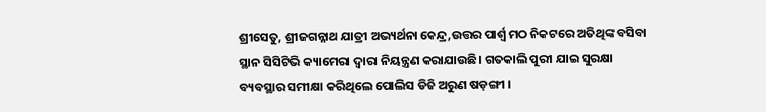ଶ୍ରୀସେତୁ, ଶ୍ରୀଜଗନ୍ନାଥ ଯାତ୍ରୀ ଅଭ୍ୟର୍ଥନା କେନ୍ଦ୍ର,ଉତ୍ତର ପାର୍ଶ୍ଵ ମଠ ନିକଟରେ ଅତିଥିଙ୍କ ବସିବା ସ୍ଥାନ ସିସିଟିଭି କ୍ୟାମେରା ଦ୍ଵାରା ନିୟନ୍ତ୍ରଣ କରାଯାଉଛି। ଗତକାଲି ପୁରୀ ଯାଇ ସୁରକ୍ଷା ବ୍ୟବସ୍ଥାର ସମୀକ୍ଷା କରିଥିଲେ ପୋଲିସ ଡିଜି ଅରୁଣ ଷଡ଼ଙ୍ଗୀ ।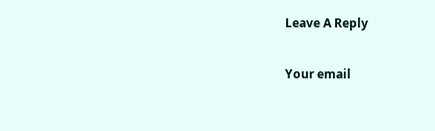Leave A Reply

Your email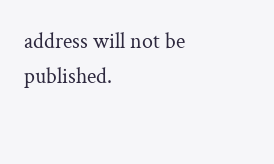address will not be published.